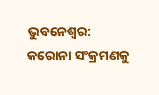ଭୁବନେଶ୍ୱର: କରୋନା ସଂକ୍ରମଣକୁ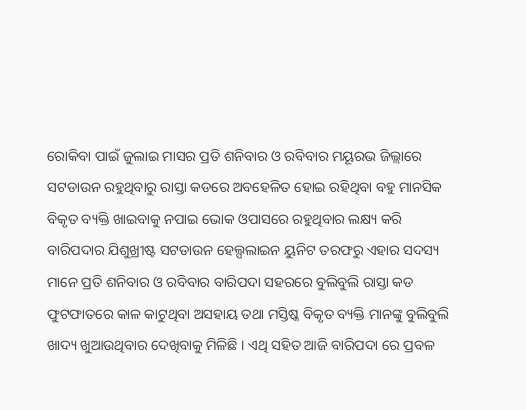ରୋକିବା ପାଇଁ ଜୁଲାଇ ମାସର ପ୍ରତି ଶନିବାର ଓ ରବିବାର ମୟୂରଭ ଜିଲ୍ଲାରେ ସଟଡାଉନ ରହୁଥିବାରୁ ରାସ୍ତା କଡରେ ଅବହେଳିତ ହୋଇ ରହିଥିବା ବହୁ ମାନସିକ ବିକୃତ ବ୍ୟକ୍ତି ଖାଇବାକୁ ନପାଇ ଭୋକ ଓପାସରେ ରହୁଥିବାର ଲକ୍ଷ୍ୟ କରି ବାରିପଦାର ଯିଶୁଖ୍ରୀଷ୍ଟ ସଟଡାଉନ ହେଲ୍ପଲାଇନ ୟୁନିଟ ତରଫରୁ ଏହାର ସଦସ୍ୟ ମାନେ ପ୍ରତି ଶନିବାର ଓ ରବିବାର ବାରିପଦା ସହରରେ ବୁଲିବୁଲି ରାସ୍ତା କଡ ଫୁଟଫାତରେ କାଳ କାଟୁଥିବା ଅସହାୟ ତଥା ମସ୍ତିଷ୍କ ବିକୃତ ବ୍ୟକ୍ତି ମାନଙ୍କୁ ବୁଲିବୁଲି ଖାଦ୍ୟ ଖୁଆଉଥିବାର ଦେଖିବାକୁ ମିଳିଛି । ଏଥି ସହିତ ଆଜି ବାରିପଦା ରେ ପ୍ରବଳ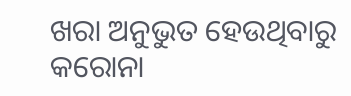ଖରା ଅନୁଭୁତ ହେଉଥିବାରୁ କରୋନା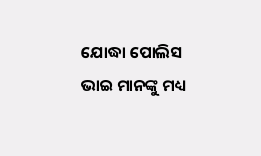ଯୋଦ୍ଧା ପୋଲିସ ଭାଇ ମାନଙ୍କୁ ମଧ୍ୟ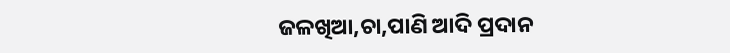ଜଳଖିଆ,ଚା,ପାଣି ଆଦି ପ୍ରଦାନ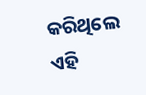କରିଥିଲେ ଏହି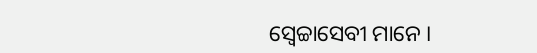ସ୍ୱେଚ୍ଚାସେବୀ ମାନେ ।